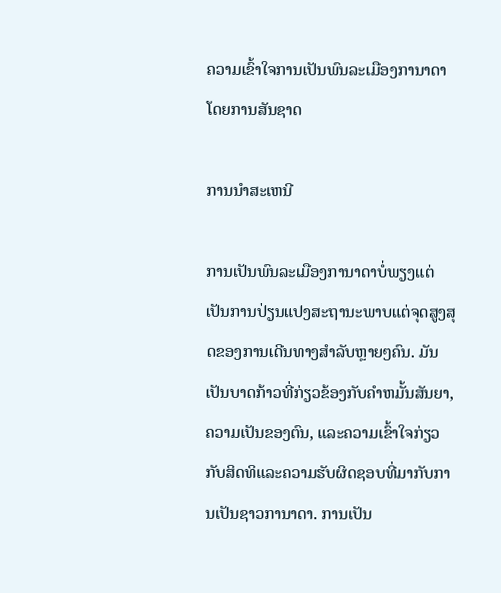ຄວາມເຂົ້າໃຈການເປັນພົນລະເມືອງການາດາໂດຍການສັນຊາດ

ການນໍາສະເຫນີ

ການເປັນພົນລະເມືອງການາດາບໍ່ພຽງແຕ່ເປັນການປ່ຽນແປງສະຖານະພາບແຕ່ຈຸດສູງສຸດຂອງການເດີນທາງສໍາລັບຫຼາຍໆຄົນ. ມັນເປັນບາດກ້າວທີ່ກ່ຽວຂ້ອງກັບຄໍາຫມັ້ນສັນຍາ, ຄວາມເປັນຂອງຕົນ, ແລະຄວາມເຂົ້າໃຈກ່ຽວກັບສິດທິແລະຄວາມຮັບຜິດຊອບທີ່ມາກັບການເປັນຊາວການາດາ. ການເປັນ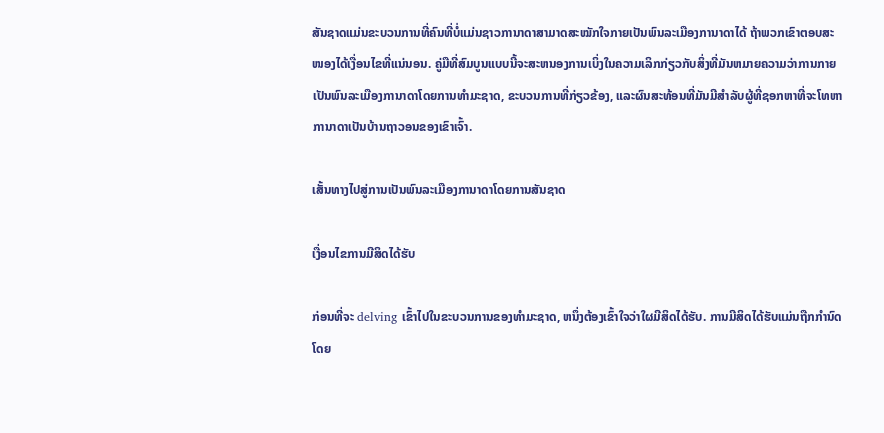ສັນຊາດແມ່ນຂະບວນການທີ່ຄົນທີ່ບໍ່ແມ່ນຊາວການາດາສາມາດສະໝັກໃຈກາຍເປັນພົນລະເມືອງການາດາໄດ້ ຖ້າພວກເຂົາຕອບສະໜອງໄດ້ເງື່ອນໄຂທີ່ແນ່ນອນ. ຄູ່ມືທີ່ສົມບູນແບບນີ້ຈະສະຫນອງການເບິ່ງໃນຄວາມເລິກກ່ຽວກັບສິ່ງທີ່ມັນຫມາຍຄວາມວ່າການກາຍເປັນພົນລະເມືອງການາດາໂດຍການທໍາມະຊາດ, ຂະບວນການທີ່ກ່ຽວຂ້ອງ, ແລະຜົນສະທ້ອນທີ່ມັນມີສໍາລັບຜູ້ທີ່ຊອກຫາທີ່ຈະໂທຫາການາດາເປັນບ້ານຖາວອນຂອງເຂົາເຈົ້າ.

ເສັ້ນທາງໄປສູ່ການເປັນພົນລະເມືອງການາດາໂດຍການສັນຊາດ

ເງື່ອນໄຂການມີສິດໄດ້ຮັບ

ກ່ອນທີ່ຈະ delving ເຂົ້າໄປໃນຂະບວນການຂອງທໍາມະຊາດ, ຫນຶ່ງຕ້ອງເຂົ້າໃຈວ່າໃຜມີສິດໄດ້ຮັບ. ການມີສິດໄດ້ຮັບແມ່ນຖືກກໍານົດໂດຍ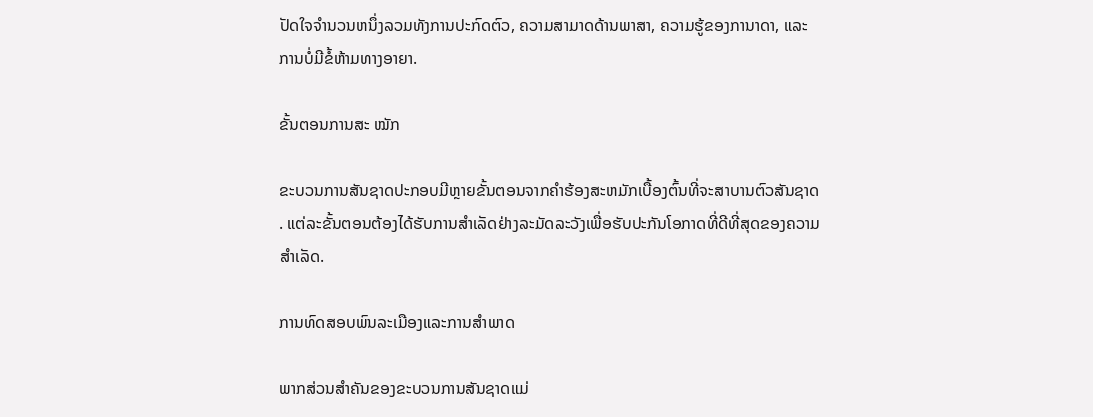ປັດໃຈຈໍານວນຫນຶ່ງລວມທັງການປະກົດຕົວ, ຄວາມສາມາດດ້ານພາສາ, ຄວາມຮູ້ຂອງການາດາ, ແລະການບໍ່ມີຂໍ້ຫ້າມທາງອາຍາ.

ຂັ້ນຕອນການສະ ໝັກ

ຂະບວນການສັນຊາດປະກອບມີຫຼາຍຂັ້ນຕອນຈາກຄໍາຮ້ອງສະຫມັກເບື້ອງຕົ້ນທີ່ຈະສາບານຕົວສັນຊາດ. ແຕ່ລະຂັ້ນຕອນຕ້ອງໄດ້ຮັບການສໍາເລັດຢ່າງລະມັດລະວັງເພື່ອຮັບປະກັນໂອກາດທີ່ດີທີ່ສຸດຂອງຄວາມສໍາເລັດ.

ການທົດສອບພົນລະເມືອງແລະການສໍາພາດ

ພາກສ່ວນສຳຄັນຂອງຂະບວນການສັນຊາດແມ່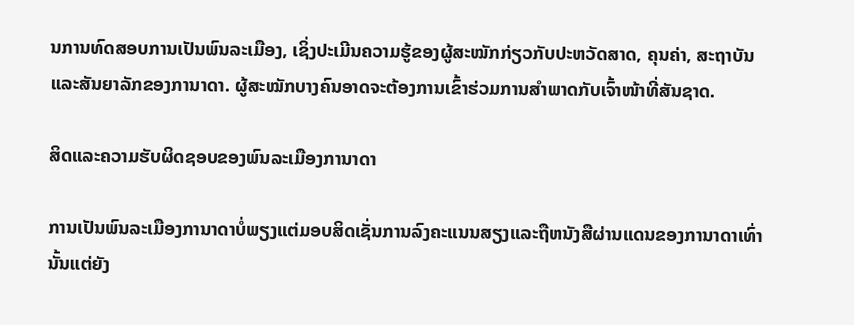ນການທົດສອບການເປັນພົນລະເມືອງ, ເຊິ່ງປະເມີນຄວາມຮູ້ຂອງຜູ້ສະໝັກກ່ຽວກັບປະຫວັດສາດ, ຄຸນຄ່າ, ສະຖາບັນ ແລະສັນຍາລັກຂອງການາດາ. ຜູ້ສະໝັກບາງຄົນອາດຈະຕ້ອງການເຂົ້າຮ່ວມການສໍາພາດກັບເຈົ້າໜ້າທີ່ສັນຊາດ.

ສິດແລະຄວາມຮັບຜິດຊອບຂອງພົນລະເມືອງການາດາ

ການເປັນພົນລະເມືອງການາດາບໍ່ພຽງແຕ່ມອບສິດເຊັ່ນການລົງຄະແນນສຽງແລະຖືຫນັງສືຜ່ານແດນຂອງການາດາເທົ່ານັ້ນແຕ່ຍັງ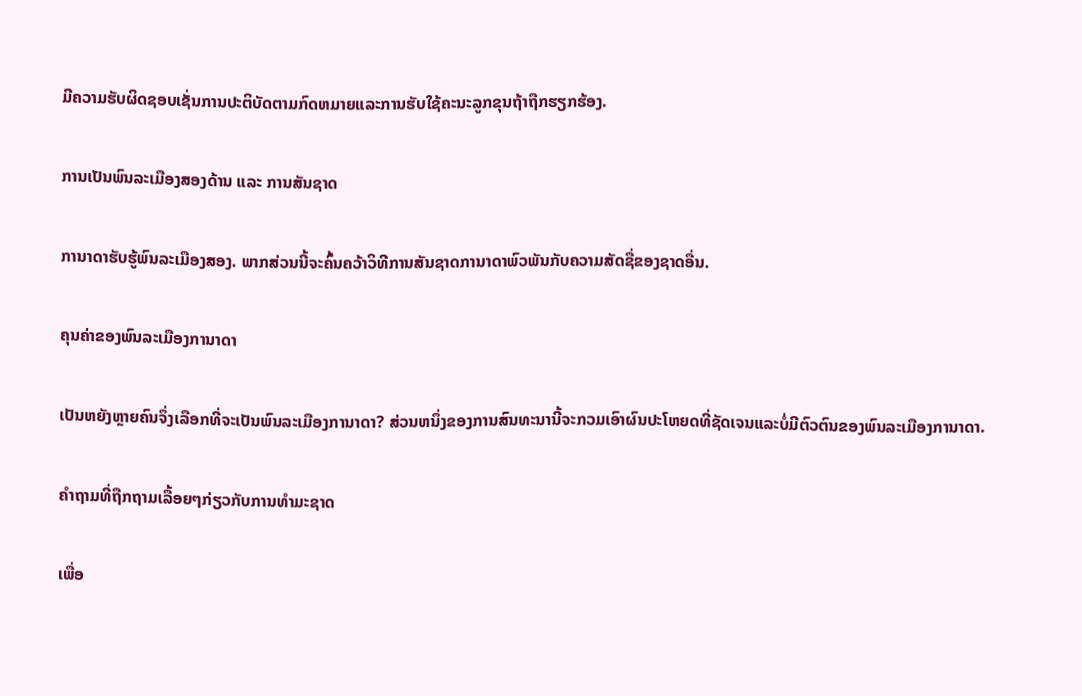ມີຄວາມຮັບຜິດຊອບເຊັ່ນການປະຕິບັດຕາມກົດຫມາຍແລະການຮັບໃຊ້ຄະນະລູກຂຸນຖ້າຖືກຮຽກຮ້ອງ.

ການເປັນພົນລະເມືອງສອງດ້ານ ແລະ ການສັນຊາດ

ການາດາຮັບຮູ້ພົນລະເມືອງສອງ. ພາກສ່ວນນີ້ຈະຄົ້ນຄວ້າວິທີການສັນຊາດການາດາພົວພັນກັບຄວາມສັດຊື່ຂອງຊາດອື່ນ.

ຄຸນຄ່າຂອງພົນລະເມືອງການາດາ

ເປັນຫຍັງຫຼາຍຄົນຈຶ່ງເລືອກທີ່ຈະເປັນພົນລະເມືອງການາດາ? ສ່ວນຫນຶ່ງຂອງການສົນທະນານີ້ຈະກວມເອົາຜົນປະໂຫຍດທີ່ຊັດເຈນແລະບໍ່ມີຕົວຕົນຂອງພົນລະເມືອງການາດາ.

ຄໍາຖາມທີ່ຖືກຖາມເລື້ອຍໆກ່ຽວກັບການທໍາມະຊາດ

ເພື່ອ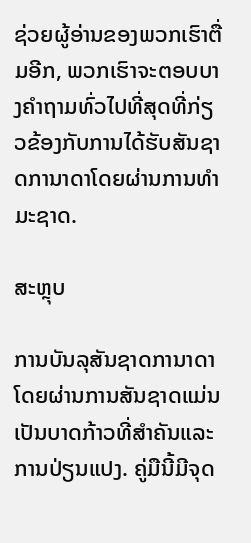ຊ່ວຍຜູ້ອ່ານຂອງພວກເຮົາຕື່ມອີກ, ພວກເຮົາຈະຕອບບາງຄໍາຖາມທົ່ວໄປທີ່ສຸດທີ່ກ່ຽວຂ້ອງກັບການໄດ້ຮັບສັນຊາດການາດາໂດຍຜ່ານການທໍາມະຊາດ.

ສະຫຼຸບ

ການບັນລຸສັນຊາດການາດາໂດຍຜ່ານການສັນຊາດແມ່ນເປັນບາດກ້າວທີ່ສໍາຄັນແລະການປ່ຽນແປງ. ຄູ່ມືນີ້ມີຈຸດ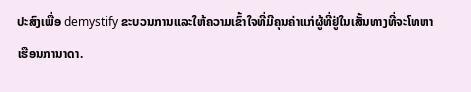ປະສົງເພື່ອ demystify ຂະບວນການແລະໃຫ້ຄວາມເຂົ້າໃຈທີ່ມີຄຸນຄ່າແກ່ຜູ້ທີ່ຢູ່ໃນເສັ້ນທາງທີ່ຈະໂທຫາເຮືອນການາດາ.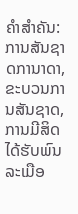ຄໍາສໍາຄັນ: ການສັນຊາດການາດາ, ຂະບວນການສັນຊາດ, ການມີສິດໄດ້ຮັບພົນລະເມືອ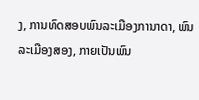ງ, ການທົດສອບພົນລະເມືອງການາດາ, ພົນລະເມືອງສອງ, ກາຍເປັນພົນ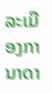ລະເມືອງການາດາ